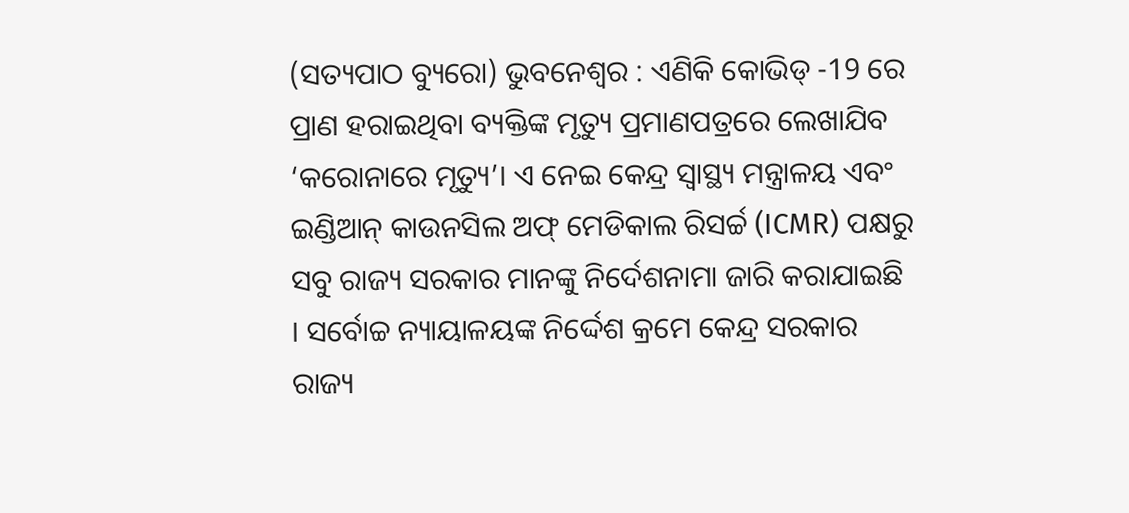(ସତ୍ୟପାଠ ବ୍ୟୁରୋ) ଭୁବନେଶ୍ୱର : ଏଣିକି କୋଭିଡ୍ -19 ରେ ପ୍ରାଣ ହରାଇଥିବା ବ୍ୟକ୍ତିଙ୍କ ମୃତ୍ୟୁ ପ୍ରମାଣପତ୍ରରେ ଲେଖାଯିବ ‘କରୋନାରେ ମୃତ୍ୟୁ’। ଏ ନେଇ କେନ୍ଦ୍ର ସ୍ବାସ୍ଥ୍ୟ ମନ୍ତ୍ରାଳୟ ଏବଂ ଇଣ୍ଡିଆନ୍ କାଉନସିଲ ଅଫ୍ ମେଡିକାଲ ରିସର୍ଚ୍ଚ (ICMR) ପକ୍ଷରୁ ସବୁ ରାଜ୍ୟ ସରକାର ମାନଙ୍କୁ ନିର୍ଦେଶନାମା ଜାରି କରାଯାଇଛି । ସର୍ବୋଚ୍ଚ ନ୍ୟାୟାଳୟଙ୍କ ନିର୍ଦ୍ଦେଶ କ୍ରମେ କେନ୍ଦ୍ର ସରକାର ରାଜ୍ୟ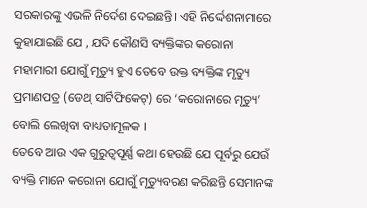ସରକାରଙ୍କୁ ଏଭଳି ନିର୍ଦେଶ ଦେଇଛନ୍ତି। ଏହି ନିର୍ଦ୍ଦେଶନାମାରେ କୁହାଯାଇଛି ଯେ , ଯଦି କୌଣସି ବ୍ୟକ୍ତିଙ୍କର କରୋନା ମହାମାରୀ ଯୋଗୁଁ ମୃତ୍ୟୁ ହୁଏ ତେବେ ଉକ୍ତ ବ୍ୟକ୍ତିଙ୍କ ମୃତ୍ୟୁ ପ୍ରମାଣପତ୍ର (ଡେଥ୍ ସାର୍ଟିଫିକେଟ୍) ରେ ‘କରୋନାରେ ମୃତ୍ୟୁ’ ବୋଲି ଲେଖିବା ବାଧ୍ୟତାମୂଳକ ।
ତେବେ ଆଉ ଏକ ଗୁରୁତ୍ବପୂର୍ଣ୍ଣ କଥା ହେଉଛି ଯେ ପୂର୍ବରୁ ଯେଉଁ ବ୍ୟକ୍ତି ମାନେ କରୋନା ଯୋଗୁଁ ମୃତ୍ୟୁବରଣ କରିଛନ୍ତି ସେମାନଙ୍କ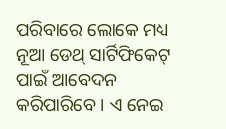ପରିବାରେ ଲୋକେ ମଧ୍ୟ ନୂଆ ଡେଥ୍ ସାର୍ଟିଫିକେଟ୍ ପାଇଁ ଆବେଦନ କରିପାରିବେ । ଏ ନେଇ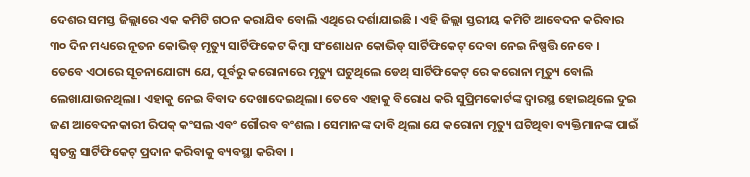ଦେଶର ସମସ୍ତ ଜିଲ୍ଲାରେ ଏକ କମିଟି ଗଠନ କରାଯିବ ବୋଲି ଏଥିରେ ଦର୍ଶାଯାଇଛି । ଏହି ଜିଲ୍ଲା ସ୍ତରୀୟ କମିଟି ଆବେଦନ କରିବାର ୩୦ ଦିନ ମଧ୍ୟରେ ନୂତନ କୋଭିଡ୍ ମୃତ୍ୟୁ ସାର୍ଟିଫିକେଟ କିମ୍ବା ସଂଶୋଧନ କୋଭିଡ୍ ସାର୍ଟିଫିକେଟ୍ ଦେବା ନେଇ ନିଷ୍ପତ୍ତି ନେବେ ।
ତେବେ ଏଠାରେ ସୂଚନାଯୋଗ୍ୟ ଯେ, ପୂର୍ବରୁ କରୋନାରେ ମୃତ୍ୟୁ ଘଟୁଥିଲେ ଡେଥ୍ ସାର୍ଟିଫିକେଟ୍ ରେ କରୋନା ମୃତ୍ୟୁ ବୋଲି ଲେଖାଯାଉନଥିଲା। ଏହାକୁ ନେଇ ବିବାଦ ଦେଖାଦେଇଥିଲା। ତେବେ ଏହାକୁ ବିରୋଧ କରି ସୁପ୍ରିମକୋର୍ଟଙ୍କ ଦ୍ଵାରସ୍ଥ ହୋଇଥିଲେ ଦୁଇ ଜଣ ଆବେଦନକାରୀ ରିପକ୍ କଂସଲ ଏବଂ ଗୌରବ ବଂଶଲ । ସେମାନଙ୍କ ଦାବି ଥିଲା ଯେ କରୋନା ମୃତ୍ୟୁ ଘଟିଥିବା ବ୍ୟକ୍ତିମାନଙ୍କ ପାଇଁ ସ୍ବତନ୍ତ୍ର ସାର୍ଟିଫିକେଟ୍ ପ୍ରଦାନ କରିବାକୁ ବ୍ୟବସ୍ଥା କରିବା ।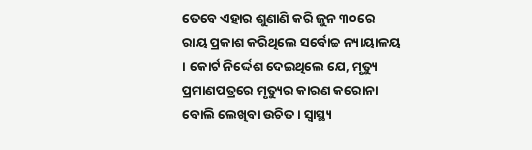ତେବେ ଏହାର ଶୁଣାଣି କରି ଜୁନ ୩୦ରେ ରାୟ ପ୍ରକାଶ କରିଥିଲେ ସର୍ବୋଚ୍ଚ ନ୍ୟାୟାଳୟ । କୋର୍ଟ ନିର୍ଦ୍ଦେଶ ଦେଇଥିଲେ ଯେ, ମୃତ୍ୟୁ ପ୍ରମାଣପତ୍ରରେ ମୃତ୍ୟୁର କାରଣ କରୋନା ବୋଲି ଲେଖିବା ଉଚିତ । ସ୍ବାସ୍ଥ୍ୟ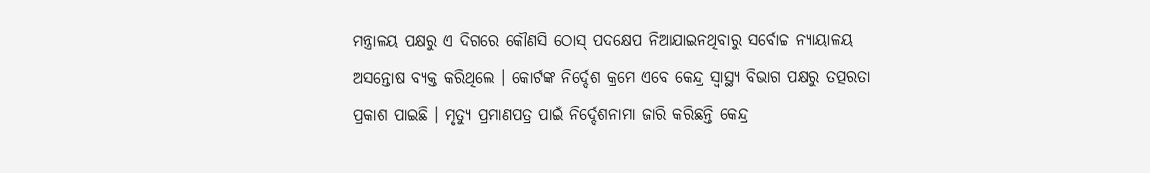ମନ୍ତ୍ରାଳୟ ପକ୍ଷରୁ ଏ ଦିଗରେ କୌଣସି ଠୋସ୍ ପଦକ୍ଷେପ ନିଆଯାଇନଥିବାରୁ ସର୍ବୋଚ୍ଚ ନ୍ୟାୟାଳୟ ଅସନ୍ତୋଷ ବ୍ୟକ୍ତ କରିଥିଲେ । କୋର୍ଟଙ୍କ ନିର୍ଦ୍ଦେଶ କ୍ରମେ ଏବେ କେନ୍ଦ୍ର ସ୍ବାସ୍ଥ୍ୟ ବିଭାଗ ପକ୍ଷରୁ ତତ୍ପରତା ପ୍ରକାଶ ପାଇଛି । ମୃତ୍ୟୁ ପ୍ରମାଣପତ୍ର ପାଇଁ ନିର୍ଦ୍ଦେଶନାମା ଜାରି କରିଛନ୍ତି କେନ୍ଦ୍ର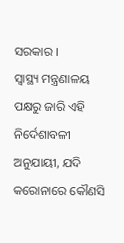ସରକାର ।
ସ୍ବାସ୍ଥ୍ୟ ମନ୍ତ୍ରଣାଳୟ ପକ୍ଷରୁ ଜାରି ଏହି ନିର୍ଦେଶାବଳୀ ଅନୁଯାୟୀ, ଯଦି କରୋନାରେ କୌଣସି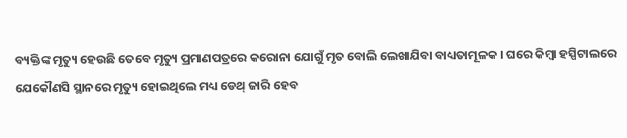ବ୍ୟକ୍ତିଙ୍କ ମୃତ୍ୟୁ ହେଉଛି ତେବେ ମୃତ୍ୟୁ ପ୍ରମାଣପତ୍ରରେ କରୋନା ଯୋଗୁଁ ମୃତ ବୋଲି ଲେଖାଯିବା ବାଧ୍ୟତାମୂଳକ । ଘରେ କିମ୍ବା ହସ୍ପିଟାଲରେ ଯେକୌଣସି ସ୍ଥାନରେ ମୃତ୍ୟୁ ହୋଇଥିଲେ ମଧ୍ୟ ଡେଥ୍ ଜାରି ହେବ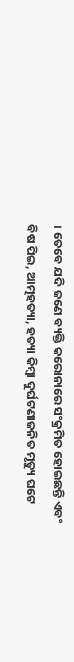। ତେବେ ଯଦି ଜଣେ ବ୍ୟକ୍ତି କରୋନାରେ ସଂକ୍ରମିତ ହୋଇଛନ୍ତି ଏବଂ ବିଷ ପିଇ, ଆତ୍ମହତ୍ୟା, ହତ୍ୟା କିମ୍ବା ଦୁର୍ଘଟଣାଜନିତ ମୃତ୍ୟୁ ଘଟେ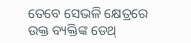ତେବେ ସେଭଳି କ୍ଷେତ୍ରରେ ଉକ୍ତ ବ୍ୟକ୍ତିଙ୍କ ଡେଥ୍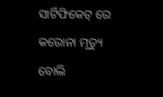ସାର୍ଟିଫିକେଟ୍ ରେ କରୋନା ମୃତ୍ୟୁ ବୋଲି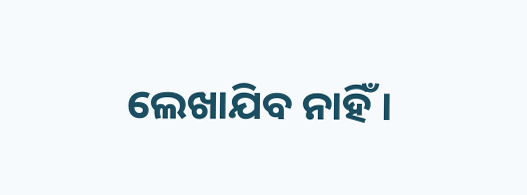ଲେଖାଯିବ ନାହିଁ ।